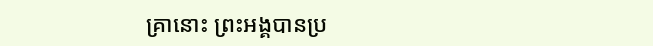គ្រានោះ ព្រះអង្គបានប្រ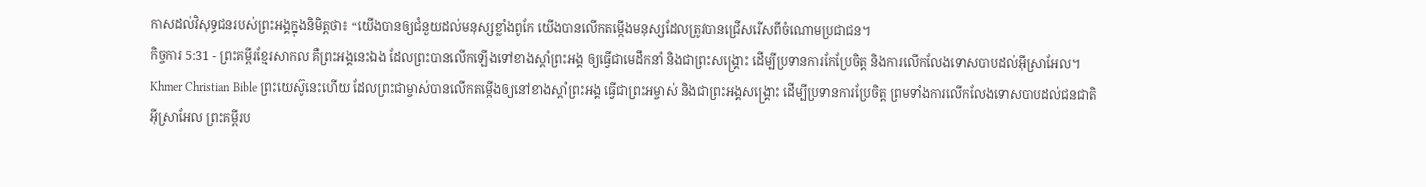កាសដល់វិសុទ្ធជនរបស់ព្រះអង្គក្នុងនិមិត្តថា៖ “យើងបានឲ្យជំនួយដល់មនុស្សខ្លាំងពូកែ យើងបានលើកតម្កើងមនុស្សដែលត្រូវបានជ្រើសរើសពីចំណោមប្រជាជន។
កិច្ចការ 5:31 - ព្រះគម្ពីរខ្មែរសាកល គឺព្រះអង្គនេះឯង ដែលព្រះបានលើកឡើងទៅខាងស្ដាំព្រះអង្គ ឲ្យធ្វើជាមេដឹកនាំ និងជាព្រះសង្គ្រោះ ដើម្បីប្រទានការកែប្រែចិត្ត និងការលើកលែងទោសបាបដល់អ៊ីស្រាអែល។ Khmer Christian Bible ព្រះយេស៊ូនេះហើយ ដែលព្រះជាម្ចាស់បានលើកតម្កើងឲ្យនៅខាងស្ដាំព្រះអង្គ ធ្វើជាព្រះអម្ចាស់ និងជាព្រះអង្គសង្គ្រោះ ដើម្បីប្រទានការប្រែចិត្ដ ព្រមទាំងការលើកលែងទោសបាបដល់ជនជាតិអ៊ីស្រាអែល ព្រះគម្ពីរប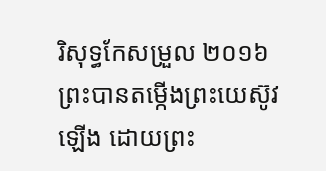រិសុទ្ធកែសម្រួល ២០១៦ ព្រះបានតម្កើងព្រះយេស៊ូវឡើង ដោយព្រះ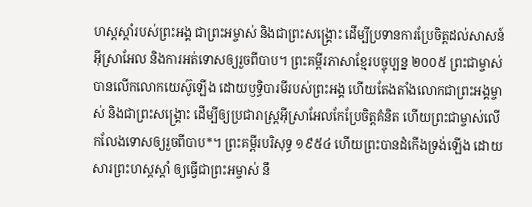ហស្តស្តាំរបស់ព្រះអង្គ ជាព្រះអម្ចាស់ និងជាព្រះសង្គ្រោះ ដើម្បីប្រទានការប្រែចិត្តដល់សាសន៍អ៊ីស្រាអែល និងការអត់ទោសឲ្យរួចពីបាប។ ព្រះគម្ពីរភាសាខ្មែរបច្ចុប្បន្ន ២០០៥ ព្រះជាម្ចាស់បានលើកលោកយេស៊ូឡើង ដោយឫទ្ធិបារមីរបស់ព្រះអង្គ ហើយតែងតាំងលោកជាព្រះអង្គម្ចាស់ និងជាព្រះសង្គ្រោះ ដើម្បីឲ្យប្រជារាស្ដ្រអ៊ីស្រាអែលកែប្រែចិត្តគំនិត ហើយព្រះជាម្ចាស់លើកលែងទោសឲ្យរួចពីបាប*។ ព្រះគម្ពីរបរិសុទ្ធ ១៩៥៤ ហើយព្រះបានដំកើងទ្រង់ឡើង ដោយសារព្រះហស្តស្តាំ ឲ្យធ្វើជាព្រះអម្ចាស់ នឹ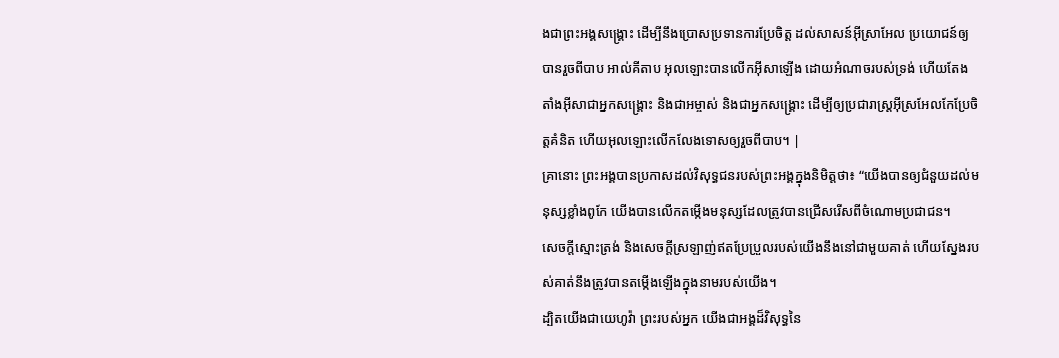ងជាព្រះអង្គសង្គ្រោះ ដើម្បីនឹងប្រោសប្រទានការប្រែចិត្ត ដល់សាសន៍អ៊ីស្រាអែល ប្រយោជន៍ឲ្យបានរួចពីបាប អាល់គីតាប អុលឡោះបានលើកអ៊ីសាឡើង ដោយអំណាចរបស់ទ្រង់ ហើយតែងតាំងអ៊ីសាជាអ្នកសង្រ្គោះ និងជាអម្ចាស់ និងជាអ្នកសង្រ្គោះ ដើម្បីឲ្យប្រជារាស្ដ្រអ៊ីស្រអែលកែប្រែចិត្ដគំនិត ហើយអុលឡោះលើកលែងទោសឲ្យរួចពីបាប។ |
គ្រានោះ ព្រះអង្គបានប្រកាសដល់វិសុទ្ធជនរបស់ព្រះអង្គក្នុងនិមិត្តថា៖ “យើងបានឲ្យជំនួយដល់មនុស្សខ្លាំងពូកែ យើងបានលើកតម្កើងមនុស្សដែលត្រូវបានជ្រើសរើសពីចំណោមប្រជាជន។
សេចក្ដីស្មោះត្រង់ និងសេចក្ដីស្រឡាញ់ឥតប្រែប្រួលរបស់យើងនឹងនៅជាមួយគាត់ ហើយស្នែងរបស់គាត់នឹងត្រូវបានតម្កើងឡើងក្នុងនាមរបស់យើង។
ដ្បិតយើងជាយេហូវ៉ា ព្រះរបស់អ្នក យើងជាអង្គដ៏វិសុទ្ធនៃ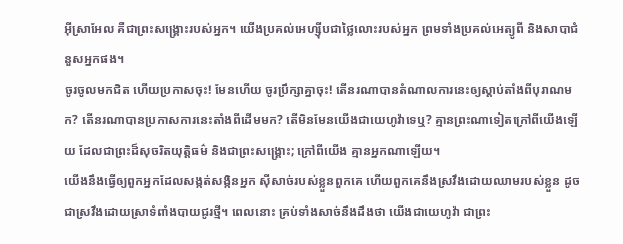អ៊ីស្រាអែល គឺជាព្រះសង្គ្រោះរបស់អ្នក។ យើងប្រគល់អេហ្ស៊ីបជាថ្លៃលោះរបស់អ្នក ព្រមទាំងប្រគល់អេត្យូពី និងសាបាជំនួសអ្នកផង។
ចូរចូលមកជិត ហើយប្រកាសចុះ! មែនហើយ ចូរប្រឹក្សាគ្នាចុះ! តើនរណាបានតំណាលការនេះឲ្យស្ដាប់តាំងពីបុរាណមក? តើនរណាបានប្រកាសការនេះតាំងពីដើមមក? តើមិនមែនយើងជាយេហូវ៉ាទេឬ? គ្មានព្រះណាទៀតក្រៅពីយើងឡើយ ដែលជាព្រះដ៏សុចរិតយុត្តិធម៌ និងជាព្រះសង្គ្រោះ; ក្រៅពីយើង គ្មានអ្នកណាឡើយ។
យើងនឹងធ្វើឲ្យពួកអ្នកដែលសង្កត់សង្កិនអ្នក ស៊ីសាច់របស់ខ្លួនពួកគេ ហើយពួកគេនឹងស្រវឹងដោយឈាមរបស់ខ្លួន ដូចជាស្រវឹងដោយស្រាទំពាំងបាយជូរថ្មី។ ពេលនោះ គ្រប់ទាំងសាច់នឹងដឹងថា យើងជាយេហូវ៉ា ជាព្រះ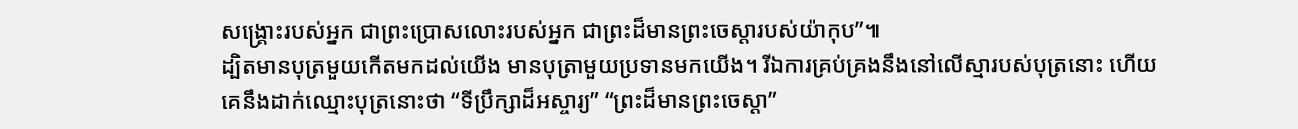សង្គ្រោះរបស់អ្នក ជាព្រះប្រោសលោះរបស់អ្នក ជាព្រះដ៏មានព្រះចេស្ដារបស់យ៉ាកុប”៕
ដ្បិតមានបុត្រមួយកើតមកដល់យើង មានបុត្រាមួយប្រទានមកយើង។ រីឯការគ្រប់គ្រងនឹងនៅលើស្មារបស់បុត្រនោះ ហើយគេនឹងដាក់ឈ្មោះបុត្រនោះថា “ទីប្រឹក្សាដ៏អស្ចារ្យ” “ព្រះដ៏មានព្រះចេស្ដា”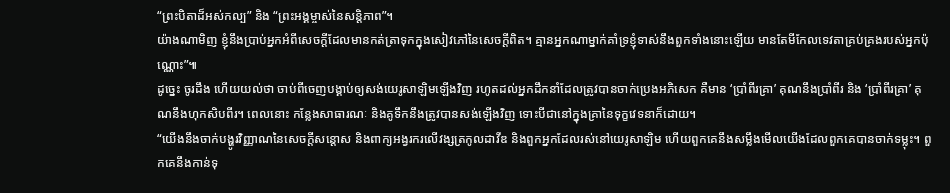“ព្រះបិតាដ៏អស់កល្ប” និង “ព្រះអង្គម្ចាស់នៃសន្តិភាព”។
យ៉ាងណាមិញ ខ្ញុំនឹងប្រាប់អ្នកអំពីសេចក្ដីដែលមានកត់ត្រាទុកក្នុងសៀវភៅនៃសេចក្ដីពិត។ គ្មានអ្នកណាម្នាក់គាំទ្រខ្ញុំទាស់នឹងពួកទាំងនោះឡើយ មានតែមីកែលទេវតាគ្រប់គ្រងរបស់អ្នកប៉ុណ្ណោះ”៕
ដូច្នេះ ចូរដឹង ហើយយល់ថា ចាប់ពីចេញបង្គាប់ឲ្យសង់យេរូសាឡិមឡើងវិញ រហូតដល់អ្នកដឹកនាំដែលត្រូវបានចាក់ប្រេងអភិសេក គឺមាន ‘ប្រាំពីរគ្រា’ គុណនឹងប្រាំពីរ និង ‘ប្រាំពីរគ្រា’ គុណនឹងហុកសិបពីរ។ ពេលនោះ កន្លែងសាធារណៈ និងគូទឹកនឹងត្រូវបានសង់ឡើងវិញ ទោះបីជានៅក្នុងគ្រានៃទុក្ខវេទនាក៏ដោយ។
“យើងនឹងចាក់បង្ហូរវិញ្ញាណនៃសេចក្ដីសន្ដោស និងពាក្យអង្វរករលើវង្សត្រកូលដាវីឌ និងពួកអ្នកដែលរស់នៅយេរូសាឡិម ហើយពួកគេនឹងសម្លឹងមើលយើងដែលពួកគេបានចាក់ទម្លុះ។ ពួកគេនឹងកាន់ទុ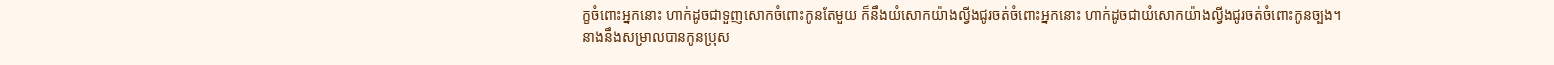ក្ខចំពោះអ្នកនោះ ហាក់ដូចជាទួញសោកចំពោះកូនតែមួយ ក៏នឹងយំសោកយ៉ាងល្វីងជូរចត់ចំពោះអ្នកនោះ ហាក់ដូចជាយំសោកយ៉ាងល្វីងជូរចត់ចំពោះកូនច្បង។
នាងនឹងសម្រាលបានកូនប្រុស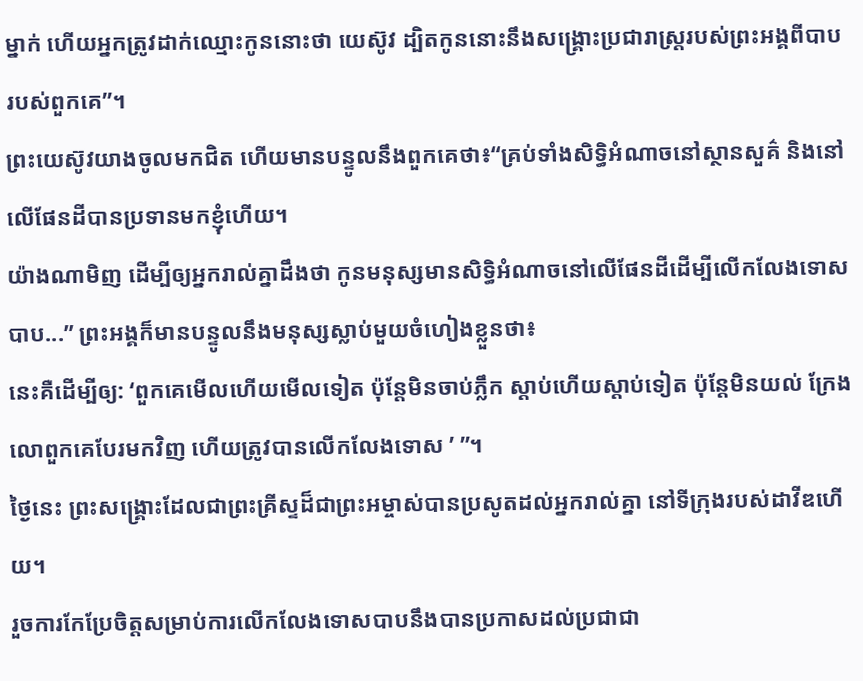ម្នាក់ ហើយអ្នកត្រូវដាក់ឈ្មោះកូននោះថា យេស៊ូវ ដ្បិតកូននោះនឹងសង្គ្រោះប្រជារាស្ត្ររបស់ព្រះអង្គពីបាបរបស់ពួកគេ”។
ព្រះយេស៊ូវយាងចូលមកជិត ហើយមានបន្ទូលនឹងពួកគេថា៖“គ្រប់ទាំងសិទ្ធិអំណាចនៅស្ថានសួគ៌ និងនៅលើផែនដីបានប្រទានមកខ្ញុំហើយ។
យ៉ាងណាមិញ ដើម្បីឲ្យអ្នករាល់គ្នាដឹងថា កូនមនុស្សមានសិទ្ធិអំណាចនៅលើផែនដីដើម្បីលើកលែងទោសបាប...” ព្រះអង្គក៏មានបន្ទូលនឹងមនុស្សស្លាប់មួយចំហៀងខ្លួនថា៖
នេះគឺដើម្បីឲ្យ: ‘ពួកគេមើលហើយមើលទៀត ប៉ុន្តែមិនចាប់ភ្លឹក ស្ដាប់ហើយស្ដាប់ទៀត ប៉ុន្តែមិនយល់ ក្រែងលោពួកគេបែរមកវិញ ហើយត្រូវបានលើកលែងទោស ’ ”។
ថ្ងៃនេះ ព្រះសង្គ្រោះដែលជាព្រះគ្រីស្ទដ៏ជាព្រះអម្ចាស់បានប្រសូតដល់អ្នករាល់គ្នា នៅទីក្រុងរបស់ដាវីឌហើយ។
រួចការកែប្រែចិត្តសម្រាប់ការលើកលែងទោសបាបនឹងបានប្រកាសដល់ប្រជាជា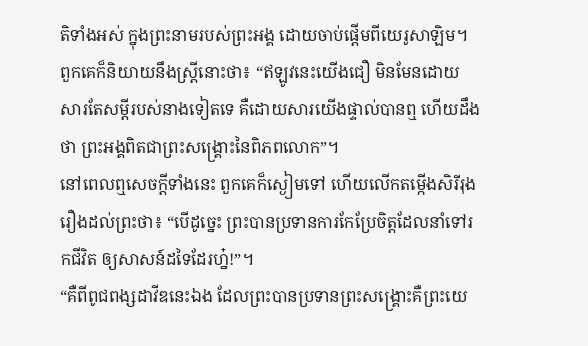តិទាំងអស់ ក្នុងព្រះនាមរបស់ព្រះអង្គ ដោយចាប់ផ្ដើមពីយេរូសាឡិម។
ពួកគេក៏និយាយនឹងស្ត្រីនោះថា៖ “ឥឡូវនេះយើងជឿ មិនមែនដោយសារតែសម្ដីរបស់នាងទៀតទេ គឺដោយសារយើងផ្ទាល់បានឮ ហើយដឹងថា ព្រះអង្គពិតជាព្រះសង្គ្រោះនៃពិភពលោក”។
នៅពេលឮសេចក្ដីទាំងនេះ ពួកគេក៏ស្ងៀមទៅ ហើយលើកតម្កើងសិរីរុងរឿងដល់ព្រះថា៖ “បើដូច្នេះ ព្រះបានប្រទានការកែប្រែចិត្តដែលនាំទៅរកជីវិត ឲ្យសាសន៍ដទៃដែរហ្ន៎!”។
“គឺពីពូជពង្សដាវីឌនេះឯង ដែលព្រះបានប្រទានព្រះសង្គ្រោះគឺព្រះយេ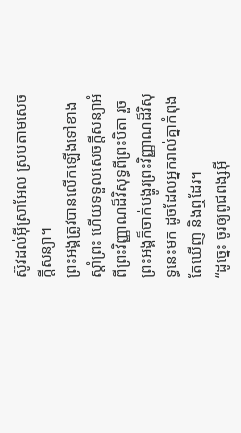ស៊ូវដល់អ៊ីស្រាអែល ស្របតាមសេចក្ដីសន្យា។
ព្រះអង្គត្រូវបានលើកឡើងទៅខាងស្ដាំព្រះ ហើយទទួលសេចក្ដីសន្យាអំពីព្រះវិញ្ញាណដ៏វិសុទ្ធពីព្រះបិតា រួចព្រះអង្គក៏ចាក់បង្ហូរព្រះវិញ្ញាណដ៏វិសុទ្ធនេះមក ដូចដែលអ្នករាល់គ្នាកំពុងតែឃើញ និងឮដែរ។
“ដូច្នេះ ចូរឲ្យពូជពង្សអ៊ី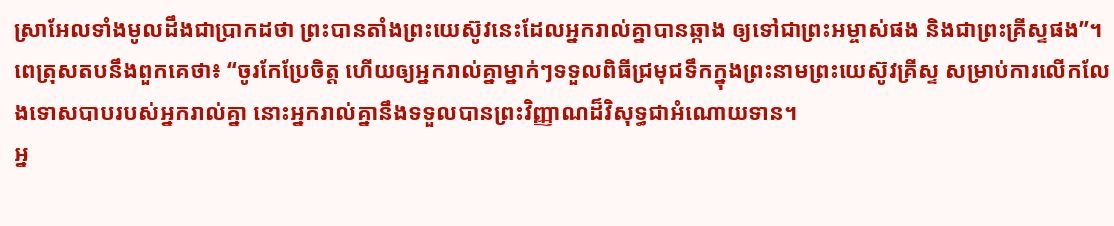ស្រាអែលទាំងមូលដឹងជាប្រាកដថា ព្រះបានតាំងព្រះយេស៊ូវនេះដែលអ្នករាល់គ្នាបានឆ្កាង ឲ្យទៅជាព្រះអម្ចាស់ផង និងជាព្រះគ្រីស្ទផង”។
ពេត្រុសតបនឹងពួកគេថា៖ “ចូរកែប្រែចិត្ត ហើយឲ្យអ្នករាល់គ្នាម្នាក់ៗទទួលពិធីជ្រមុជទឹកក្នុងព្រះនាមព្រះយេស៊ូវគ្រីស្ទ សម្រាប់ការលើកលែងទោសបាបរបស់អ្នករាល់គ្នា នោះអ្នករាល់គ្នានឹងទទួលបានព្រះវិញ្ញាណដ៏វិសុទ្ធជាអំណោយទាន។
អ្ន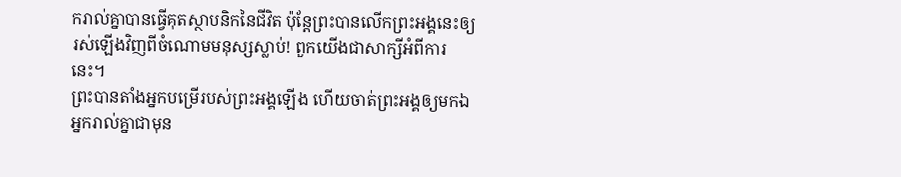ករាល់គ្នាបានធ្វើគុតស្ថាបនិកនៃជីវិត ប៉ុន្តែព្រះបានលើកព្រះអង្គនេះឲ្យរស់ឡើងវិញពីចំណោមមនុស្សស្លាប់! ពួកយើងជាសាក្សីអំពីការនេះ។
ព្រះបានតាំងអ្នកបម្រើរបស់ព្រះអង្គឡើង ហើយចាត់ព្រះអង្គឲ្យមកឯអ្នករាល់គ្នាជាមុន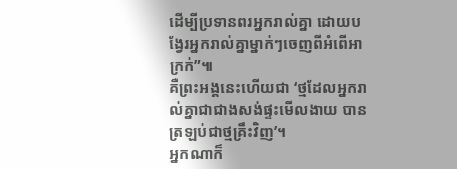ដើម្បីប្រទានពរអ្នករាល់គ្នា ដោយបង្វែរអ្នករាល់គ្នាម្នាក់ៗចេញពីអំពើអាក្រក់”៕
គឺព្រះអង្គនេះហើយជា ‘ថ្មដែលអ្នករាល់គ្នាជាជាងសង់ផ្ទះមើលងាយ បានត្រឡប់ជាថ្មគ្រឹះវិញ’។
អ្នកណាក៏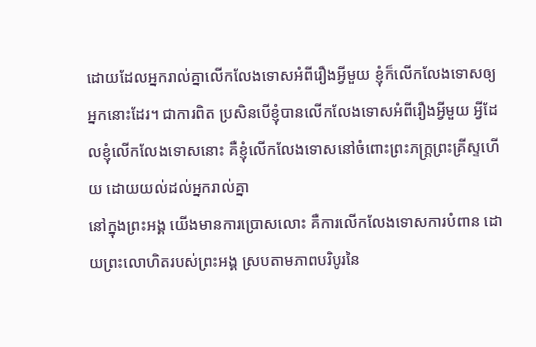ដោយដែលអ្នករាល់គ្នាលើកលែងទោសអំពីរឿងអ្វីមួយ ខ្ញុំក៏លើកលែងទោសឲ្យអ្នកនោះដែរ។ ជាការពិត ប្រសិនបើខ្ញុំបានលើកលែងទោសអំពីរឿងអ្វីមួយ អ្វីដែលខ្ញុំលើកលែងទោសនោះ គឺខ្ញុំលើកលែងទោសនៅចំពោះព្រះភក្ត្រព្រះគ្រីស្ទហើយ ដោយយល់ដល់អ្នករាល់គ្នា
នៅក្នុងព្រះអង្គ យើងមានការប្រោសលោះ គឺការលើកលែងទោសការបំពាន ដោយព្រះលោហិតរបស់ព្រះអង្គ ស្របតាមភាពបរិបូរនៃ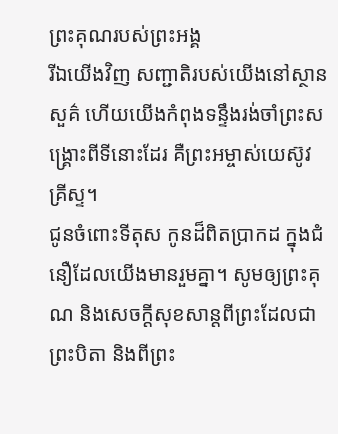ព្រះគុណរបស់ព្រះអង្គ
រីឯយើងវិញ សញ្ជាតិរបស់យើងនៅស្ថានសួគ៌ ហើយយើងកំពុងទន្ទឹងរង់ចាំព្រះសង្គ្រោះពីទីនោះដែរ គឺព្រះអម្ចាស់យេស៊ូវគ្រីស្ទ។
ជូនចំពោះទីតុស កូនដ៏ពិតប្រាកដ ក្នុងជំនឿដែលយើងមានរួមគ្នា។ សូមឲ្យព្រះគុណ និងសេចក្ដីសុខសាន្តពីព្រះដែលជាព្រះបិតា និងពីព្រះ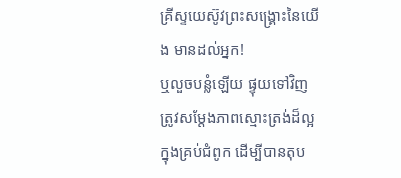គ្រីស្ទយេស៊ូវព្រះសង្គ្រោះនៃយើង មានដល់អ្នក!
ឬលួចបន្លំឡើយ ផ្ទុយទៅវិញ ត្រូវសម្ដែងភាពស្មោះត្រង់ដ៏ល្អក្នុងគ្រប់ជំពូក ដើម្បីបានតុប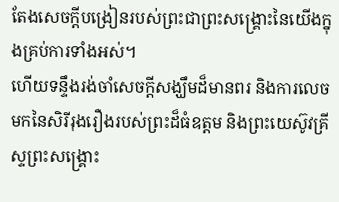តែងសេចក្ដីបង្រៀនរបស់ព្រះជាព្រះសង្គ្រោះនៃយើងក្នុងគ្រប់ការទាំងអស់។
ហើយទន្ទឹងរង់ចាំសេចក្ដីសង្ឃឹមដ៏មានពរ និងការលេចមកនៃសិរីរុងរឿងរបស់ព្រះដ៏ធំឧត្ដម និងព្រះយេស៊ូវគ្រីស្ទព្រះសង្គ្រោះ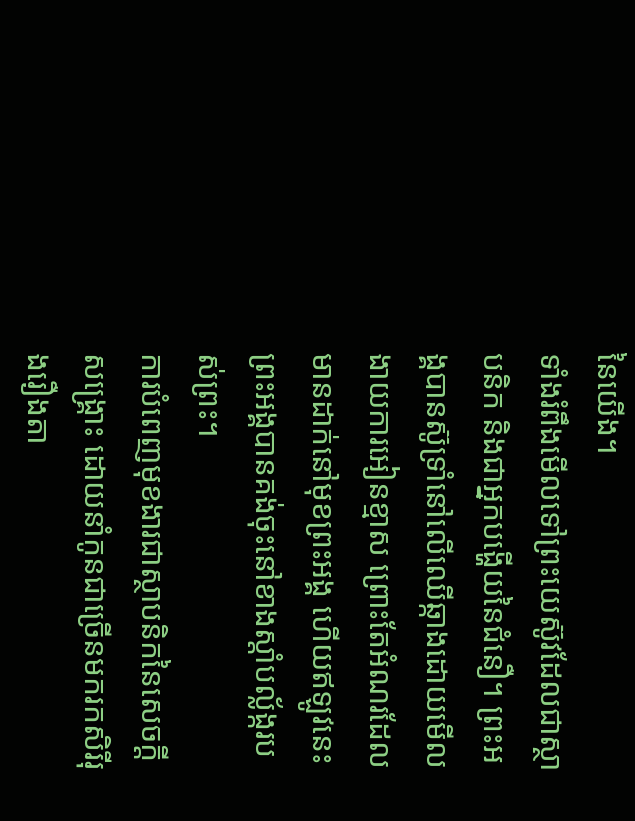នៃយើង។
ទាំងរំពឹងមើលទៅព្រះយេស៊ូវដែលជាស្ថាបនិក និងជាអ្នកបង្ហើយនៃជំនឿ។ ព្រះអង្គបានស៊ូទ្រាំនៅលើឈើឆ្កាងដោយមើលងាយការអៀនខ្មាស ព្រោះតែអំណរដែលមានដាក់នៅមុខព្រះអង្គ ហើយឥឡូវនេះ ព្រះអង្គបានគង់ចុះនៅខាងស្ដាំបល្ល័ង្ករបស់ព្រះ។
ការបំពេញមុខងារជាស្ថាបនិកនៃសេចក្ដីសង្គ្រោះ ដោយនាំកូនជាច្រើនមករកសិរីរុងរឿងតា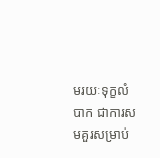មរយៈទុក្ខលំបាក ជាការសមគួរសម្រាប់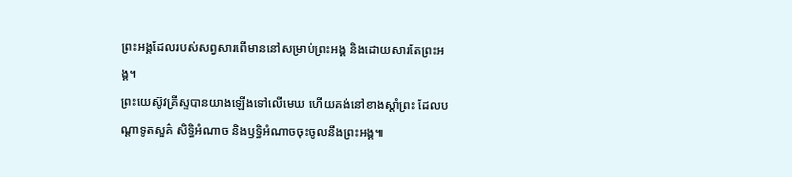ព្រះអង្គដែលរបស់សព្វសារពើមាននៅសម្រាប់ព្រះអង្គ និងដោយសារតែព្រះអង្គ។
ព្រះយេស៊ូវគ្រីស្ទបានយាងឡើងទៅលើមេឃ ហើយគង់នៅខាងស្ដាំព្រះ ដែលបណ្ដាទូតសួគ៌ សិទ្ធិអំណាច និងឫទ្ធិអំណាចចុះចូលនឹងព្រះអង្គ៕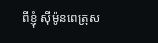ពីខ្ញុំ ស៊ីម៉ូនពេត្រុស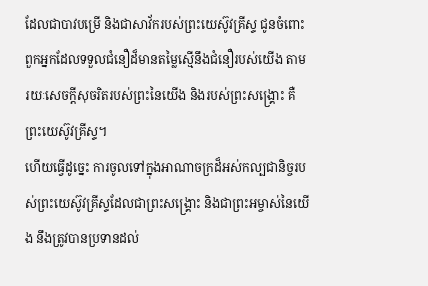ដែលជាបាវបម្រើ និងជាសាវ័ករបស់ព្រះយេស៊ូវគ្រីស្ទ ជូនចំពោះពួកអ្នកដែលទទួលជំនឿដ៏មានតម្លៃស្មើនឹងជំនឿរបស់យើង តាមរយៈសេចក្ដីសុចរិតរបស់ព្រះនៃយើង និងរបស់ព្រះសង្គ្រោះ គឺព្រះយេស៊ូវគ្រីស្ទ។
ហើយធ្វើដូច្នេះ ការចូលទៅក្នុងអាណាចក្រដ៏អស់កល្បជានិច្ចរបស់ព្រះយេស៊ូវគ្រីស្ទដែលជាព្រះសង្គ្រោះ និងជាព្រះអម្ចាស់នៃយើង នឹងត្រូវបានប្រទានដល់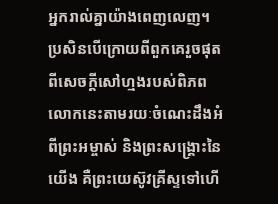អ្នករាល់គ្នាយ៉ាងពេញលេញ។
ប្រសិនបើក្រោយពីពួកគេរួចផុតពីសេចក្ដីសៅហ្មងរបស់ពិភពលោកនេះតាមរយៈចំណេះដឹងអំពីព្រះអម្ចាស់ និងព្រះសង្គ្រោះនៃយើង គឺព្រះយេស៊ូវគ្រីស្ទទៅហើ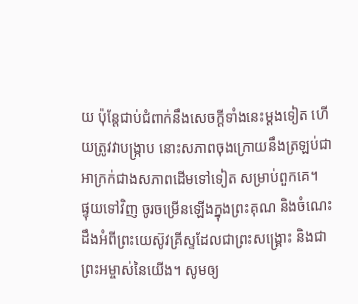យ ប៉ុន្តែជាប់ជំពាក់នឹងសេចក្ដីទាំងនេះម្ដងទៀត ហើយត្រូវវាបង្ក្រាប នោះសភាពចុងក្រោយនឹងត្រឡប់ជាអាក្រក់ជាងសភាពដើមទៅទៀត សម្រាប់ពួកគេ។
ផ្ទុយទៅវិញ ចូរចម្រើនឡើងក្នុងព្រះគុណ និងចំណេះដឹងអំពីព្រះយេស៊ូវគ្រីស្ទដែលជាព្រះសង្គ្រោះ និងជាព្រះអម្ចាស់នៃយើង។ សូមឲ្យ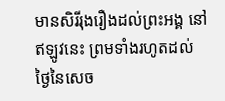មានសិរីរុងរឿងដល់ព្រះអង្គ នៅឥឡូវនេះ ព្រមទាំងរហូតដល់ថ្ងៃនៃសេច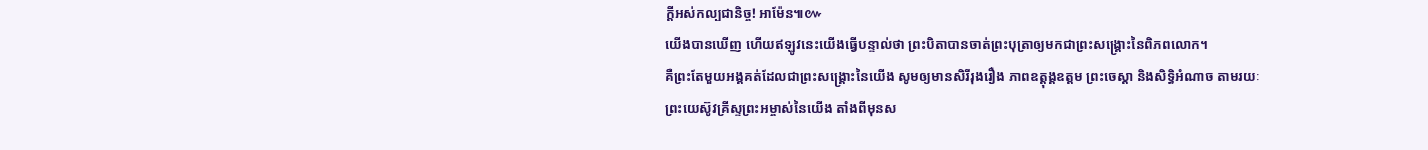ក្ដីអស់កល្បជានិច្ច! អាម៉ែន៕៚
យើងបានឃើញ ហើយឥឡូវនេះយើងធ្វើបន្ទាល់ថា ព្រះបិតាបានចាត់ព្រះបុត្រាឲ្យមកជាព្រះសង្គ្រោះនៃពិភពលោក។
គឺព្រះតែមួយអង្គគត់ដែលជាព្រះសង្គ្រោះនៃយើង សូមឲ្យមានសិរីរុងរឿង ភាពឧត្ដុង្គឧត្ដម ព្រះចេស្ដា និងសិទ្ធិអំណាច តាមរយៈព្រះយេស៊ូវគ្រីស្ទព្រះអម្ចាស់នៃយើង តាំងពីមុនស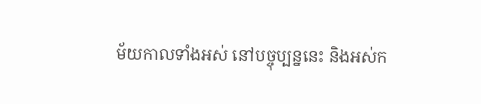ម័យកាលទាំងអស់ នៅបច្ចុប្បន្ននេះ និងអស់ក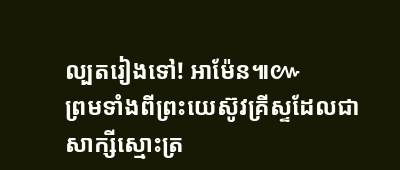ល្បតរៀងទៅ! អាម៉ែន៕៚
ព្រមទាំងពីព្រះយេស៊ូវគ្រីស្ទដែលជាសាក្សីស្មោះត្រ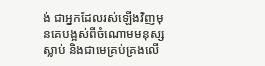ង់ ជាអ្នកដែលរស់ឡើងវិញមុនគេបង្អស់ពីចំណោមមនុស្សស្លាប់ និងជាមេគ្រប់គ្រងលើ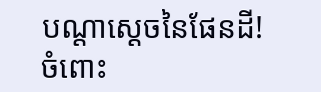បណ្ដាស្ដេចនៃផែនដី! ចំពោះ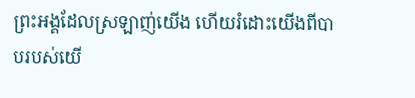ព្រះអង្គដែលស្រឡាញ់យើង ហើយរំដោះយើងពីបាបរបស់យើ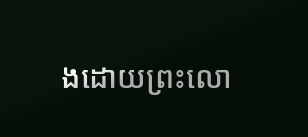ងដោយព្រះលោ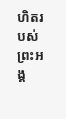ហិតរបស់ព្រះអង្គ